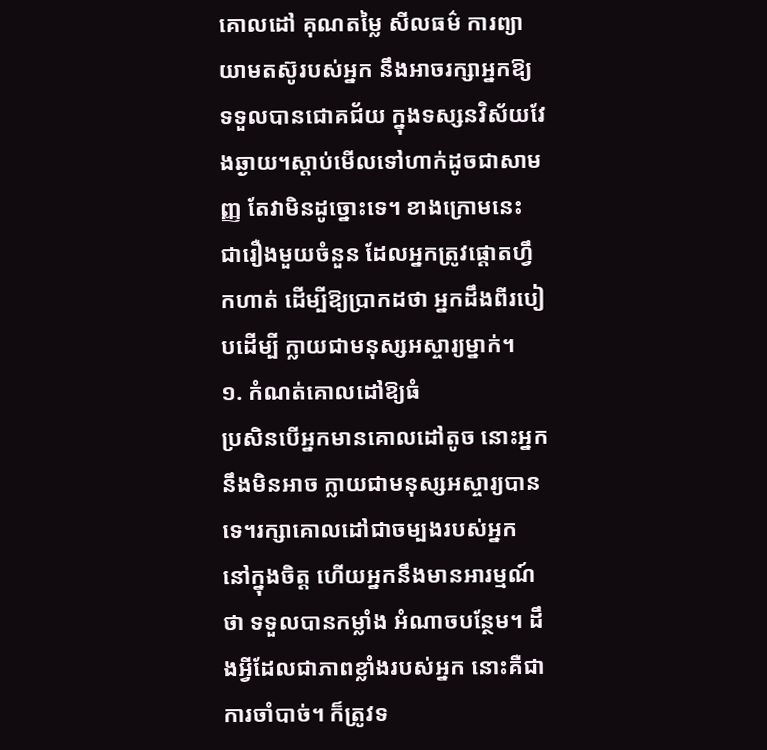គោលដៅ គុណតម្លៃ សីលធម៌ ការព្យាយាមតស៊ូរបស់អ្នក នឹងអាចរក្សាអ្នកឱ្យ ទទួលបានជោគជ័យ ក្នុងទស្សនវិស័យវែងឆ្ងាយ។ស្តាប់មើលទៅហាក់ដូចជាសាមញ្ញ តែវាមិនដូច្នោះទេ។ ខាងក្រោមនេះ ជារឿងមួយចំនួន ដែលអ្នកត្រូវផ្តោតហ្វឹកហាត់ ដើម្បីឱ្យប្រាកដថា អ្នកដឹងពីរបៀបដើម្បី ក្លាយជាមនុស្សអស្ចារ្យម្នាក់។
១. កំណត់គោលដៅឱ្យធំ
ប្រសិនបើអ្នកមានគោលដៅតូច នោះអ្នកនឹងមិនអាច ក្លាយជាមនុស្សអស្ចារ្យបានទេ។រក្សាគោលដៅជាចម្បងរបស់អ្នក នៅក្នុងចិត្ត ហើយអ្នកនឹងមានអារម្មណ៍ថា ទទួលបានកម្លាំង អំណាចបន្ថែម។ ដឹងអ្វីដែលជាភាពខ្លាំងរបស់អ្នក នោះគឺជាការចាំបាច់។ ក៏ត្រូវទ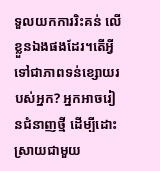ទួលយកការរិះគន់ លើខ្លួនឯងផងដែរ។តើអ្វីទៅជាភាពទន់ខ្សោយរបស់អ្នក? អ្នកអាចរៀនជំនាញថ្មី ដើម្បីដោះស្រាយជាមួយ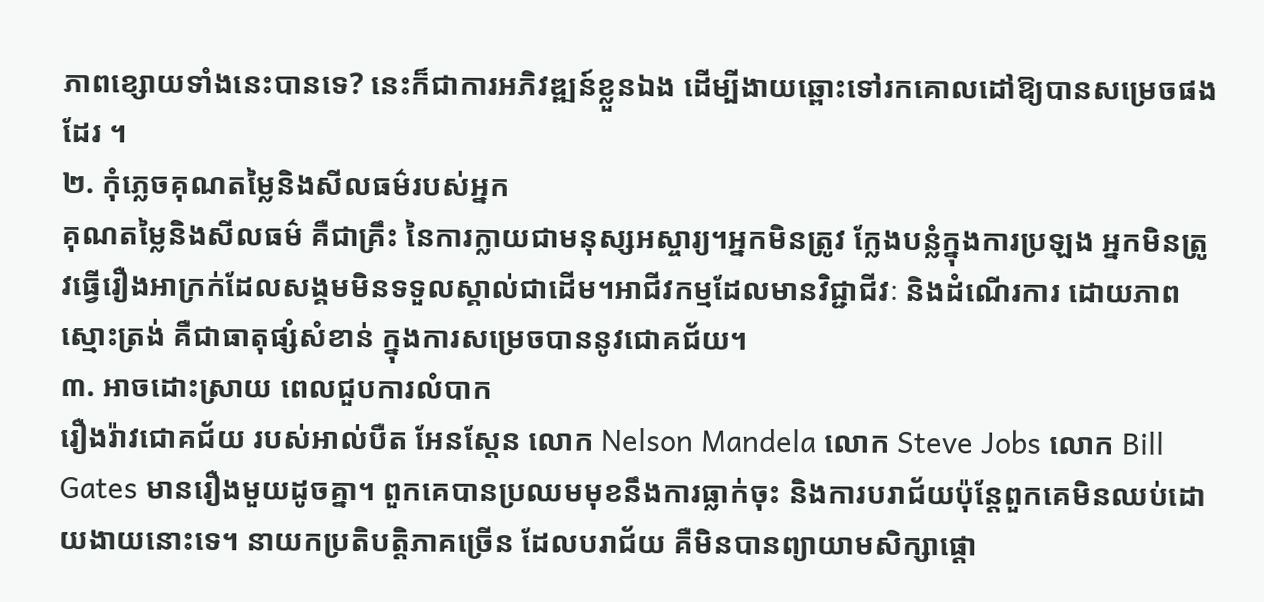ភាពខ្សោយទាំងនេះបានទេ? នេះក៏ជាការអភិវឌ្ឍន៍ខ្លួនឯង ដើម្បីងាយឆ្ពោះទៅរកគោលដៅឱ្យបានសម្រេចផងដែរ ។
២. កុំភ្លេចគុណតម្លៃនិងសីលធម៌របស់អ្នក
គុណតម្លៃនិងសីលធម៌ គឺជាគ្រឹះ នៃការក្លាយជាមនុស្សអស្ចារ្យ។អ្នកមិនត្រូវ ក្លែងបន្លំក្នុងការប្រឡង អ្នកមិនត្រូវធ្វើរឿងអាក្រក់ដែលសង្គមមិនទទួលស្គាល់ជាដើម។អាជីវកម្មដែលមានវិជ្ជាជីវៈ និងដំណើរការ ដោយភាពស្មោះត្រង់ គឺជាធាតុផ្សំសំខាន់ ក្នុងការសម្រេចបាននូវជោគជ័យ។
៣. អាចដោះស្រាយ ពេលជួបការលំបាក
រឿងរ៉ាវជោគជ័យ របស់អាល់បឺត អែនស្តែន លោក Nelson Mandela លោក Steve Jobs លោក Bill Gates មានរឿងមួយដូចគ្នា។ ពួកគេបានប្រឈមមុខនឹងការធ្លាក់ចុះ និងការបរាជ័យប៉ុន្តែពួកគេមិនឈប់ដោយងាយនោះទេ។ នាយកប្រតិបត្តិភាគច្រើន ដែលបរាជ័យ គឺមិនបានព្យាយាមសិក្សាផ្ដោ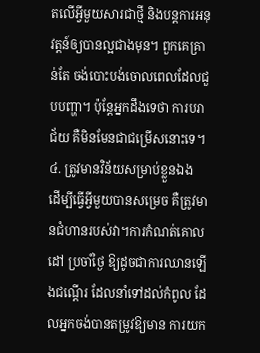តលើអ្វីមួយសារជាថ្មី និងបន្តការអនុវត្តន៍ឲ្យបានល្អជាងមុន។ ពួកគេគ្រាន់តែ ចង់បោះបង់ចោលពេលដែលជួបបញ្ហា។ ប៉ុន្តែអ្នកដឹងទេថា ការបរាជ័យ គឺមិនមែនជាជម្រើសនោះទេ។
៤. ត្រូវមានវិន័យសម្រាប់ខ្លួនឯង
ដើម្បីធ្វើអ្វីមួយបានសម្រេច គឺត្រូវមានជំហានរបស់វា។ការកំណត់គោលដៅ ប្រចាំថ្ងៃ ឱ្យដូចជាការឈានឡើងជណ្តើរ ដែលនាំទៅដល់កំពូល ដែលអ្នកចង់បានតម្រូវឱ្យមាន ការយក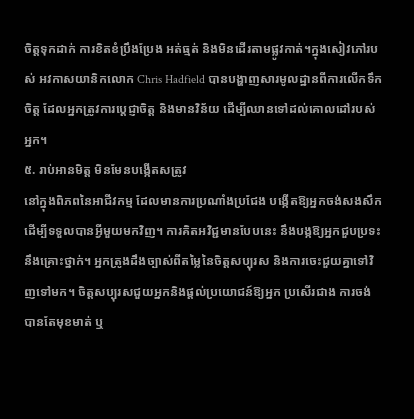ចិត្តទុកដាក់ ការខិតខំប្រឹងប្រែង អត់ធ្មត់ និងមិនដើរតាមផ្លូវកាត់។ក្នុងសៀវភៅរបស់ អវកាសយានិកលោក Chris Hadfield បានបង្ហាញសារមូលដ្ឋានពីការលើកទឹកចិត្ត ដែលអ្នកត្រូវការប្តេជ្ញាចិត្ត និងមានវិន័យ ដើម្បីឈានទៅដល់គោលដៅរបស់អ្នក។
៥. រាប់អានមិត្ត មិនមែនបង្កើតសត្រូវ
នៅក្នុងពិភពនៃអាជីវកម្ម ដែលមានការប្រណាំងប្រជែង បង្កើតឱ្យអ្នកចង់សងសឹកដើម្បីទទួលបានអ្វីមួយមកវិញ។ ការគិតអវិជ្ជមានបែបនេះ នឹងបង្កឱ្យអ្នកជួបប្រទះនឹងគ្រោះថ្នាក់។ អ្នកត្រូងដឹងច្បាស់ពីតម្លៃនៃចិត្តសប្បុរស និងការចេះជួយគ្នាទៅវិញទៅមក។ ចិត្តសប្បុរសជួយអ្នកនិងផ្ដល់ប្រយោជន៍ឱ្យអ្នក ប្រសើរជាង ការចង់បានតែមុខមាត់ ឬ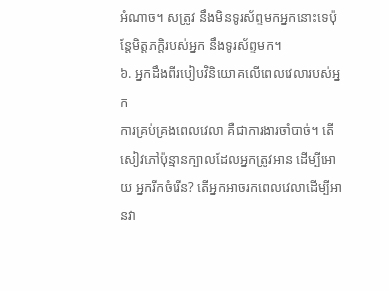អំណាច។ សត្រូវ នឹងមិនទូរស័ព្ទមកអ្នកនោះទេប៉ុន្តែមិត្តភក្តិរបស់អ្នក នឹងទូរស័ព្ទមក។
៦. អ្នកដឹងពីរបៀបវិនិយោគលើពេលវេលារបស់អ្នក
ការគ្រប់គ្រងពេលវេលា គឺជាការងារចាំបាច់។ តើសៀវភៅប៉ុន្មានក្បាលដែលអ្នកត្រូវអាន ដើម្បីអោយ អ្នករីកចំរើន? តើអ្នកអាចរកពេលវេលាដើម្បីអានវា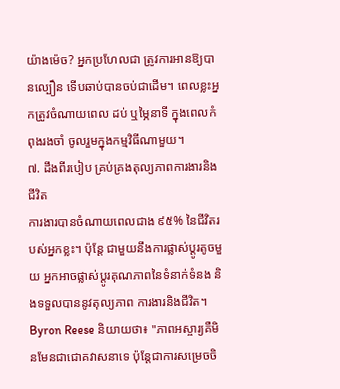យ៉ាងម៉េច? អ្នកប្រហែលជា ត្រូវការអានឱ្យបានល្បឿន ទើបឆាប់បានចប់ជាដើម។ ពេលខ្លះអ្នកត្រូវចំណាយពេល ដប់ ឬម្ភៃនាទី ក្នុងពេលកំពុងរងចាំ ចូលរួមក្នុងកម្មវិធីណាមួយ។
៧. ដឹងពីរបៀប គ្រប់គ្រងតុល្យភាពការងារនិងជីវិត
ការងារបានចំណាយពេលជាង ៩៥% នៃជីវិតរបស់អ្នកខ្លះ។ ប៉ុន្តែ ជាមួយនឹងការផ្លាស់ប្តូរតូចមួយ អ្នកអាចផ្លាស់ប្តូរគុណភាពនៃទំនាក់ទំនង និងទទួលបាននូវតុល្យភាព ការងារនិងជីវិត។ Byron Reese និយាយថា៖ "ភាពអស្ចារ្យគឺមិនមែនជាជោគវាសនាទេ ប៉ុន្តែជាការសម្រេចចិ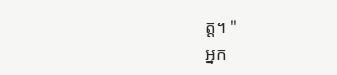ត្ត។ "
អ្នក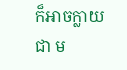ក៏អាចក្លាយជា ម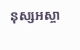នុស្សអស្ចា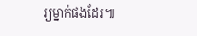រ្យម្នាក់ផងដែរ៕